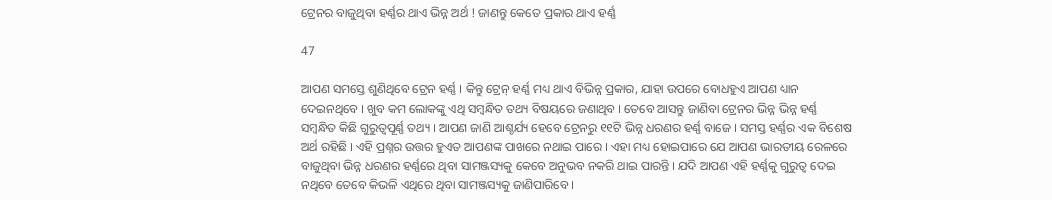ଟ୍ରେନର ବାଜୁଥିବା ହର୍ଣ୍ଣର ଥାଏ ଭିନ୍ନ ଅର୍ଥ ! ଜାଣନ୍ତୁ କେତେ ପ୍ରକାର ଥାଏ ହର୍ଣ୍ଣ

47

ଆପଣ ସମସ୍ତେ ଶୁଣିଥିବେ ଟ୍ରେନ ହର୍ଣ୍ଣ । କିନ୍ତୁ ଟ୍ରେନ୍ ହର୍ଣ୍ଣ ମଧ୍ୟ ଥାଏ ବିଭିନ୍ନ ପ୍ରକାର, ଯାହା ଉପରେ ବୋଧହୁଏ ଆପଣ ଧ୍ୟାନ ଦେଇନଥିବେ । ଖୁବ କମ ଲୋକଙ୍କୁ ଏଥି ସମ୍ବନ୍ଧିତ ତଥ୍ୟ ବିଷୟରେ ଜଣାଥିବ । ତେବେ ଆସନ୍ତୁ ଜାଣିବା ଟ୍ରେନର ଭିନ୍ନ ଭିନ୍ନ ହର୍ଣ୍ଣ ସମ୍ବନ୍ଧିତ କିଛି ଗୁରୁତ୍ୱପୂର୍ଣ୍ଣ ତଥ୍ୟ । ଆପଣ ଜାଣି ଆଶ୍ଚର୍ଯ୍ୟ ହେବେ ଟ୍ରେନରୁ ୧୧ଟି ଭିନ୍ନ ଧରଣର ହର୍ଣ୍ଣ ବାଜେ । ସମସ୍ତ ହର୍ଣ୍ଣର ଏକ ବିଶେଷ ଅର୍ଥ ରହିଛି । ଏହି ପ୍ରଶ୍ନର ଉତ୍ତର ହୁଏତ ଆପଣଙ୍କ ପାଖରେ ନଥାଇ ପାରେ । ଏହା ମଧ୍ୟ ହୋଇପାରେ ଯେ ଆପଣ ଭାରତୀୟ ରେଳରେ ବାଜୁଥିବା ଭିନ୍ନ ଧରଣର ହର୍ଣ୍ଣରେ ଥିବା ସାମଞ୍ଜସ୍ୟକୁ କେବେ ଅନୁଭବ ନକରି ଥାଇ ପାରନ୍ତି । ଯଦି ଆପଣ ଏହି ହର୍ଣ୍ଣକୁ ଗୁରୁତ୍ୱ ଦେଇ ନଥିବେ ତେବେ କିଭଳି ଏଥିରେ ଥିବା ସାମଞ୍ଜସ୍ୟକୁ ଜାଣିପାରିବେ ।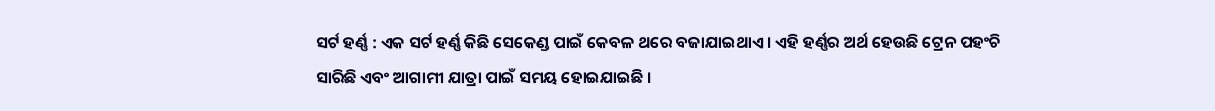ସର୍ଟ ହର୍ଣ୍ଣ : ଏକ ସର୍ଟ ହର୍ଣ୍ଣ କିଛି ସେକେଣ୍ଡ ପାଇଁ କେବଳ ଥରେ ବଜାଯାଇଥାଏ । ଏହି ହର୍ଣ୍ଣର ଅର୍ଥ ହେଉଛି ଟ୍ରେନ ପହଂଚି ସାରିଛି ଏବଂ ଆଗାମୀ ଯାତ୍ରା ପାଇଁ ସମୟ ହୋଇଯାଇଛି ।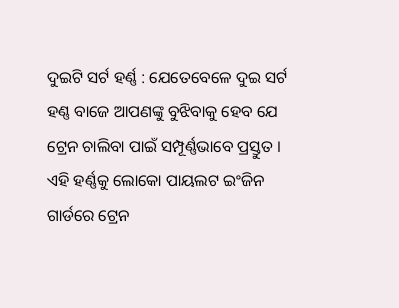ଦୁଇଟି ସର୍ଟ ହର୍ଣ୍ଣ : ଯେତେବେଳେ ଦୁଇ ସର୍ଟ ହଣ୍ଣ ବାଜେ ଆପଣଙ୍କୁ ବୁଝିବାକୁ ହେବ ଯେ ଟ୍ରେନ ଚାଲିବା ପାଇଁ ସମ୍ପୂର୍ଣ୍ଣଭାବେ ପ୍ରସ୍ତୁତ । ଏହି ହର୍ଣ୍ଣକୁ ଲୋକୋ ପାୟଲଟ ଇଂଜିନ ଗାର୍ଡରେ ଟ୍ରେନ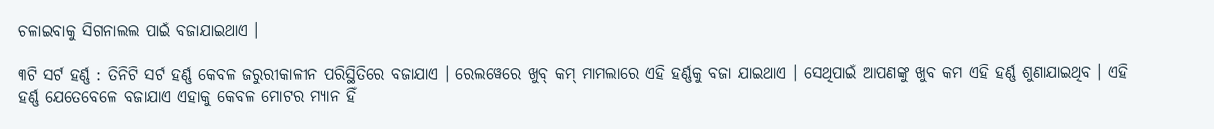ଚଳାଇବାକୁ ସିଗନାଲଲ ପାଇଁ ବଜାଯାଇଥାଏ ।

୩ଟି ସର୍ଟ ହର୍ଣ୍ଣ : ତିନିଟି ସର୍ଟ ହର୍ଣ୍ଣ କେବଳ ଜରୁରୀକାଳୀନ ପରିସ୍ଥିତିରେ ବଜାଯାଏ । ରେଲୱେରେ ଖୁବ୍ କମ୍ ମାମଲାରେ ଏହି ହର୍ଣ୍ଣକୁ ବଜା ଯାଇଥାଏ । ସେଥିପାଇଁ ଆପଣଙ୍କୁ ଖୁବ କମ ଏହି ହର୍ଣ୍ଣ ଶୁଣାଯାଇଥିବ । ଏହି ହର୍ଣ୍ଣ ଯେତେବେଳେ ବଜାଯାଏ ଏହାକୁ କେବଳ ମୋଟର ମ୍ୟାନ ହିଁ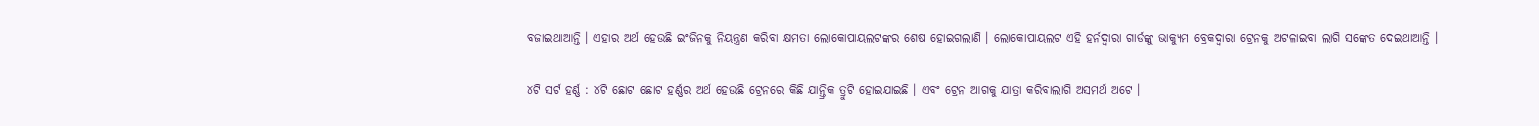ବଜାଇଥାଆନ୍ତି । ଏହାର ଅର୍ଥ ହେଉଛି ଇଂଜିନକୁ ନିୟନ୍ତ୍ରଣ କରିବା କ୍ଷମତା ଲୋକୋପାୟଲଟଙ୍କର ଶେଷ ହୋଇଗଲାଣି । ଲୋକୋପାୟଲଟ ଏହି ହର୍ନଦ୍ୱାରା ଗାର୍ଡଙ୍କୁ ଭାକ୍ୟୁମ ବ୍ରେକଦ୍ୱାରା ଟ୍ରେନକୁ ଅଟଳାଇବା ଲାଗି ସଙ୍କେତ ଦେଇଥାଆନ୍ତି ।

୪ଟି ସର୍ଟ ହର୍ଣ୍ଣ : ୪ଟି ଛୋଟ ଛୋଟ ହର୍ଣ୍ଣର ଅର୍ଥ ହେଉଛି ଟ୍ରେନରେ କିଛି ଯାନ୍ତ୍ରିକ ତ୍ରୁଟି ହୋଇଯାଇଛି । ଏବଂ ଟ୍ରେନ ଆଗକୁ ଯାତ୍ରା କରିବାଲାଗି ଅସମର୍ଥ ଅଟେ ।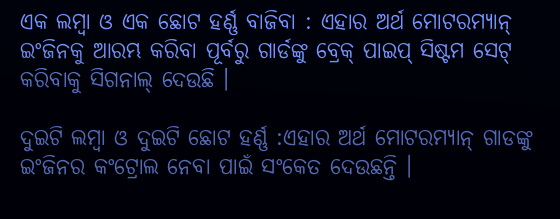ଏକ ଲମ୍ବା ଓ ଏକ ଛୋଟ ହର୍ଣ୍ଣ ବାଜିବା : ଏହାର ଅର୍ଥ ମୋଟରମ୍ୟାନ୍ ଇଂଜିନକୁ ଆରମ୍ଭ କରିବା ପୂର୍ବରୁ ଗାର୍ଡଙ୍କୁ ବ୍ରେକ୍ ପାଇପ୍ ସିଷ୍ଟମ ସେଟ୍ କରିବାକୁ ସିଗନାଲ୍ ଦେଉଛି ।

ଦୁଇଟି ଲମ୍ବା ଓ ଦୁଇଟି ଛୋଟ ହର୍ଣ୍ଣ :ଏହାର ଅର୍ଥ ମୋଟରମ୍ୟାନ୍ ଗାଡଙ୍କୁ ଇଂଜିନର କଂଟ୍ରୋଲ ନେବା ପାଇଁ ସଂକେତ ଦେଉଛନ୍ତି ।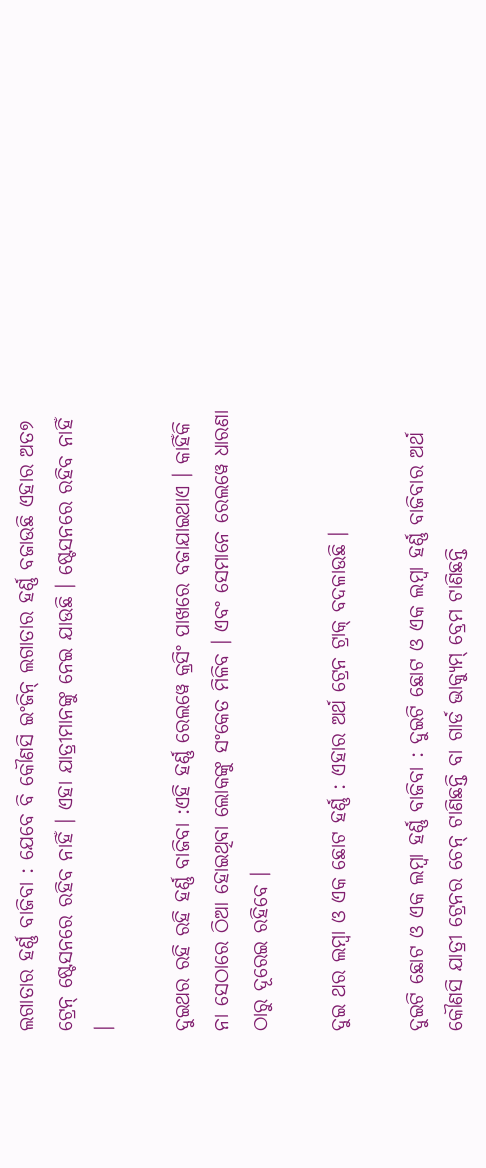ଲଗାତାର ହର୍ଣ୍ଣ ବାଜିବା : ଯେବେ ବି କୌଣସି ଇଂଜିନ୍ ଲଗାତାର ହର୍ଣ୍ଣ ବଜାଉଛି ଏହାର ଅତ୭ ଟ୍ରେନ୍ ଷ୍ଟେସନରେ ରହିବ ନାହିଁ । ଏହା ଯାତ୍ରୀମାନଙ୍କୁ ନେଇ ଯାଉଛି । ଷ୍ଟେସନରେ ରହିବ ନାହିଁ ।

ଦୁଇଥର ରହି ରହି ହର୍ଣ୍ଣ ବାଜିବା :ଏହି ହର୍ଣ୍ଣ ରେଲୱେ କ୍ରସିଂ ପାଖରେ ବଜାଯାଇଥାଏ । କାହିଁକି ନା ସେଠାରେ ଠିଆ ହୋଇଥିବା ଲୋକଙ୍କୁ ସଂକେତ ମିଳିବ । ଏବଂ ସେମାନେ ରେଲୱେ ଧାରଣା ଠାରୁ ଦୂରେଇ ରହିବେ ।

ଦୁଇ ଥର ଲମ୍ବା ଓ ଏକ ଛୋଟ ହର୍ଣ୍ଣ : ଏହାର ଅର୍ଥ ଟ୍ରେନ ଟ୍ରାକ୍ ବଦଳାଉଛି ।

ଦୁଇଟି ଛୋଟ ଓ ଏକ ଲମ୍ବା ହର୍ଣ୍ଣ ବାଜିବା : ଦୁଇଟି ଛୋଟ ଓ ଏକ ଲମ୍ବା ହର୍ଣ୍ଣ ବାଜିବାର ଅର୍ଥ କୌଣସି ଯାତ୍ରୀ ଟ୍ରେନର ଚେନ୍ ଟାଣିଛନ୍ତି ବା ଗାର୍ଡ ଭାକ୍ୟୁମ୍ ବ୍ରେମ ଟାଣିଛନ୍ତି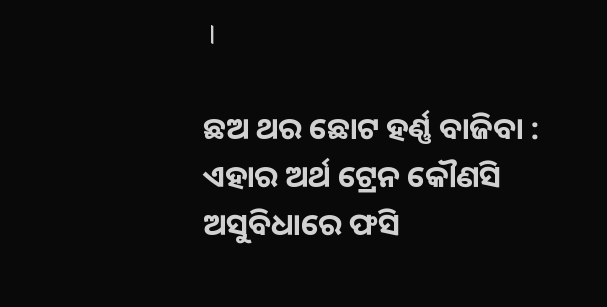।

ଛଅ ଥର ଛୋଟ ହର୍ଣ୍ଣ ବାଜିବା : ଏହାର ଅର୍ଥ ଟ୍ରେନ କୌଣସି ଅସୁବିଧାରେ ଫସି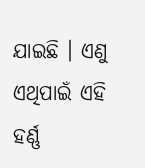ଯାଇଛି । ଏଣୁ ଏଥିପାଇଁ ଏହି ହର୍ଣ୍ଣ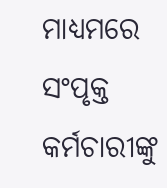ମାଧ୍ୟମରେ ସଂପୃକ୍ତ କର୍ମଚାରୀଙ୍କୁ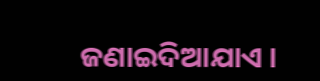ଜଣାଇଦିଆଯାଏ ।